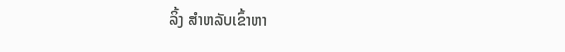ລິ້ງ ສຳຫລັບເຂົ້າຫາ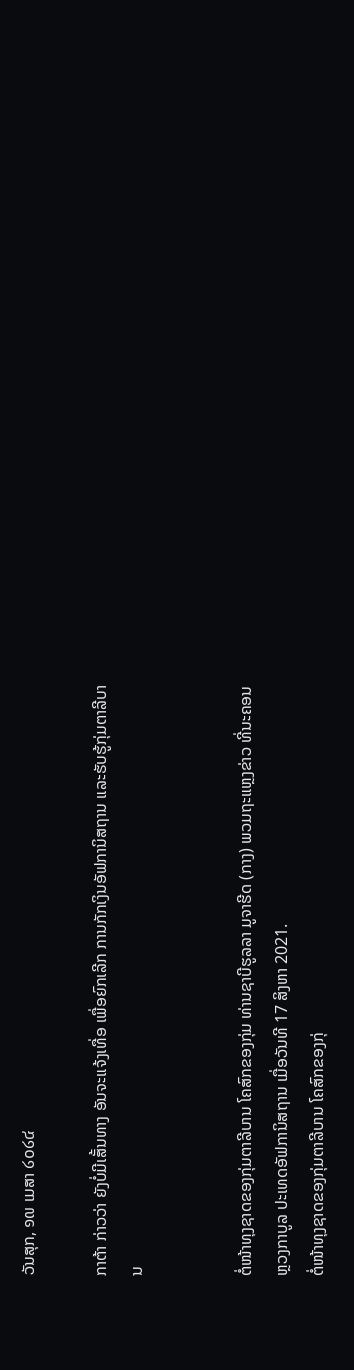ວັນສຸກ, ໑໙ ເມສາ ໒໐໒໔

ກາຕ້າ ກ່າວວ່າ ຍັງບໍ່ມີເສັ້ນທາງ ອັນຈະແຈ້ງເທື່ອ ເພື່ອຍົກເລີກ ການກັກເງິນອັຟການິສຖານ ແລະຮັບຮູ້ກຸ່ມຕາລີບານ


ຕໍ່ໜ້າທຸງຊາດຂອງກຸ່ມຕາລີບານ ໂຄສົກຂອງກຸ່ມ ທ່ານຊາບີຮູລລາ ມູຈາຮີດ (ກາງ) ພວມຖະແຫຼງຂ່າວ ທີ່ນະຄອນຫຼວງກາບູລ ປະເທດອັຟການິສຖານ ເມື່ອວັນທີ 17 ສິງຫາ 2021.
ຕໍ່ໜ້າທຸງຊາດຂອງກຸ່ມຕາລີບານ ໂຄສົກຂອງກຸ່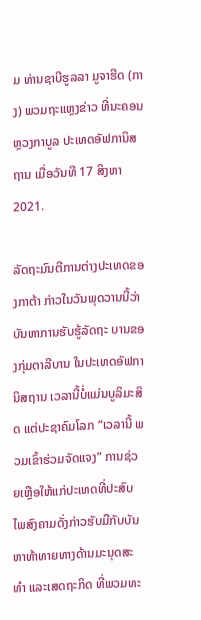ມ ທ່ານຊາບີຮູລລາ ມູຈາຮີດ (ກາງ) ພວມຖະແຫຼງຂ່າວ ທີ່ນະຄອນຫຼວງກາບູລ ປະເທດອັຟການິສຖານ ເມື່ອວັນທີ 17 ສິງຫາ 2021.

ລັດຖະມົນຕີການຕ່າງປະເທດຂອງກາຕ້າ ກ່າວໃນວັນພຸດວານນີ້ວ່າ ບັນຫາການຮັບຮູ້ລັດຖະ ບານຂອງກຸ່ມຕາລີບານ ໃນປະເທດອັຟການິສຖານ ເວລານີ້ບໍ່ແມ່ນບູລິມະສິດ ແຕ່ປະຊາຄົມໂລກ “ເວລານີ້ ພວມເຂົ້າຮ່ວມຈັດແຈງ” ການຊ່ວຍເຫຼືອໃຫ້ແກ່ປະເທດທີ່ປະສົບໄພສົງຄາມດັ່ງກ່າວຮັບມືກັບບັນຫາທ້າທາຍທາງດ້ານມະນຸດສະທຳ ແລະເສດຖະກິດ ທີ່ພວມທະ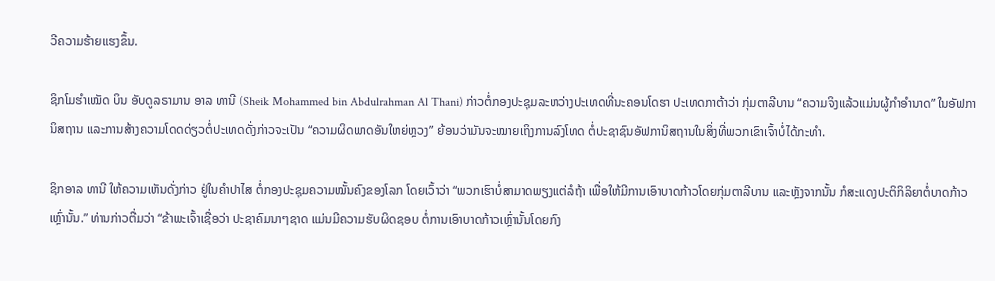ວີຄວາມຮ້າຍແຮງຂຶ້ນ.

ຊິກໂມຮຳເໝັດ ບິນ ອັບດູລຣາມານ ອາລ ທານີ (Sheik Mohammed bin Abdulrahman Al Thani) ກ່າວຕໍ່ກອງປະຊຸມລະຫວ່າງປະເທດທີ່ນະຄອນໂດຮາ ປະເທດກາຕ້າວ່າ ກຸ່ມຕາລີບານ “ຄວາມຈິງແລ້ວແມ່ນຜູ້ກຳອຳນາດ” ໃນອັຟການິສຖານ ແລະການສ້າງຄວາມໂດດດ່ຽວຕໍ່ປະເທດດັ່ງກ່າວຈະເປັນ “ຄວາມຜິດພາດອັນໃຫຍ່ຫຼວງ” ຍ້ອນວ່າມັນຈະໝາຍເຖິງການລົງໂທດ ຕໍ່ປະຊາຊົນອັຟການິສຖານໃນສິ່ງທີ່ພວກເຂົາເຈົ້າບໍ່ໄດ້ກະທຳ.

ຊິກອາລ ທານີ ໃຫ້ຄວາມເຫັນດັ່ງກ່າວ ຢູ່ໃນຄຳປາໄສ ຕໍ່ກອງປະຊຸມຄວາມໝັ້ນຄົງຂອງໂລກ ໂດຍເວົ້າວ່າ “ພວກເຮົາບໍ່ສາມາດພຽງແຕ່ລໍຖ້າ ເພື່ອໃຫ້ມີການເອົາບາດກ້າວໂດຍກຸ່ມຕາລີບານ ແລະຫຼັງຈາກນັ້ນ ກໍສະແດງປະຕິກິລິຍາຕໍ່ບາດກ້າວເຫຼົ່ານັ້ນ.” ທ່ານກ່າວຕື່ມວ່າ “ຂ້າພະເຈົ້າເຊື່ອວ່າ ປະຊາຄົມນາໆຊາດ ແມ່ນມີຄວາມຮັບຜິດຊອບ ຕໍ່ການເອົາບາດກ້າວເຫຼົ່ານັ້ນໂດຍກົງ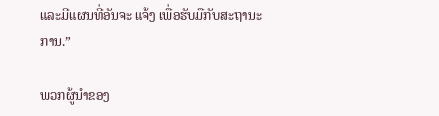ແລະມີແຜນທີ່ອັນຈະ ແຈ້ງ ເພື່ອຮັບມືກັບສະຖານະການ.”

ພວກຜູ້ນຳຂອງ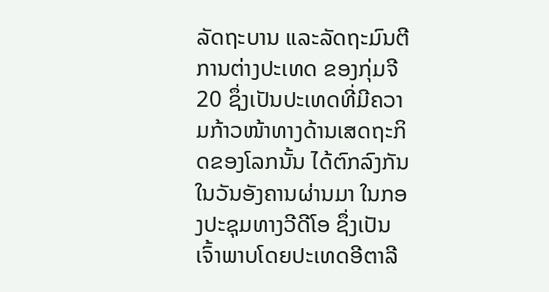ລັດຖະບານ ແລະລັດຖະມົນຕີການຕ່າງປະເທດ ຂອງກຸ່ມຈີ 20 ຊຶ່ງເປັນປະເທດທີ່ມີຄວາມກ້າວໜ້າທາງດ້ານເສດຖະກິດຂອງໂລກນັ້ນ ໄດ້ຕົກລົງກັນໃນວັນອັງຄານຜ່ານມາ ໃນກອງປະຊຸມທາງວີດີໂອ ຊຶ່ງເປັນເຈົ້າພາບໂດຍປະເທດອີຕາລີ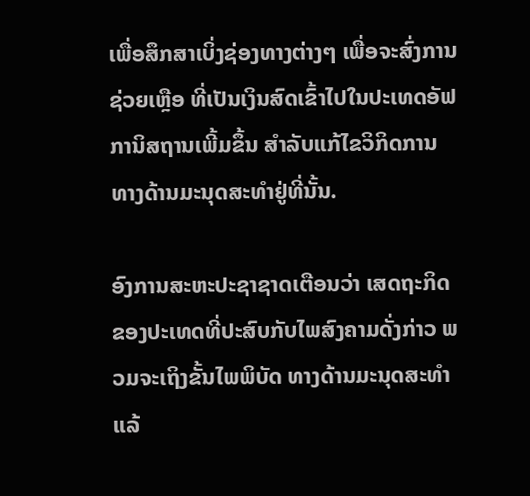ເພື່ອສຶກສາເບິ່ງຊ່ອງທາງຕ່າງໆ ເພື່ອຈະສົ່ງການຊ່ວຍເຫຼືອ ທີ່ເປັນເງິນສົດເຂົ້າໄປໃນປະເທດອັຟການິສຖານເພີ້ມຂຶ້ນ ສຳລັບແກ້ໄຂວິກິດການທາງດ້ານມະນຸດສະທຳຢູ່ທີ່ນັ້ນ.

ອົງການສະຫະປະຊາຊາດເຕືອນວ່າ ເສດຖະກິດຂອງປະເທດທີ່ປະສົບກັບໄພສົງຄາມດັ່ງກ່າວ ພວມຈະເຖິງຂັ້ນໄພພິບັດ ທາງດ້ານມະນຸດສະທຳແລ້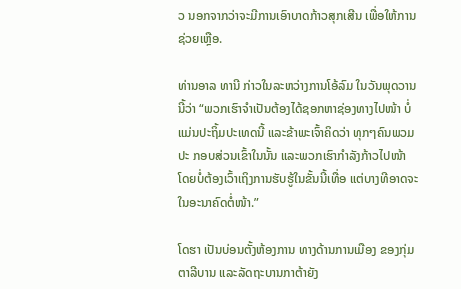ວ ນອກຈາກວ່າຈະມີການເອົາບາດກ້າວສຸກເສີນ ເພື່ອໃຫ້ການຊ່ວຍເຫຼືອ.

ທ່ານອາລ ທານີ ກ່າວໃນລະຫວ່າງການໂອ້ລົມ ໃນວັນພຸດວານນີ້ວ່າ “ພວກເຮົາຈຳເປັນຕ້ອງໄດ້ຊອກຫາຊ່ອງທາງໄປໜ້າ ບໍ່ແມ່ນປະຖິ້ມປະເທດນີ້ ແລະຂ້າພະເຈົ້າຄິດວ່າ ທຸກໆຄົນພວມປະ ກອບສ່ວນເຂົ້າໃນນັ້ນ ແລະພວກເຮົາກຳລັງກ້າວໄປໜ້າ ໂດຍບໍ່ຕ້ອງເວົ້າເຖິງການຮັບຮູ້ໃນຂັ້ນນີ້ເທື່ອ ແຕ່ບາງທີອາດຈະໃນອະນາຄົດຕໍ່ໜ້າ.”

ໂດຮາ ເປັນບ່ອນຕັ້ງຫ້ອງການ ທາງດ້ານການເມືອງ ຂອງກຸ່ມຕາລີບານ ແລະລັດຖະບານກາຕ້າຍັງ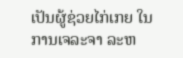ເປັນຜູ້ຊ່ວຍໄກ່ເກຍ ໃນການເຈລະຈາ ລະຫ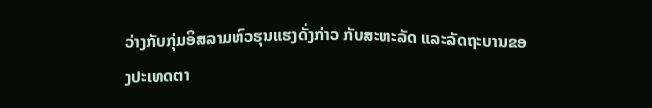ວ່າງກັບກຸ່ມອິສລາມຫົວຮຸນແຮງດັ່ງກ່າວ ກັບສະຫະລັດ ແລະລັດຖະບານຂອງປະເທດຕາ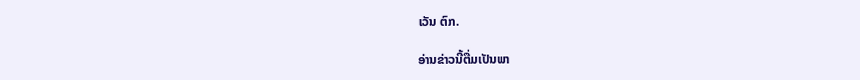ເວັນ ຕົກ.

ອ່ານຂ່າວນີ້ຕື່ມເປັນພາ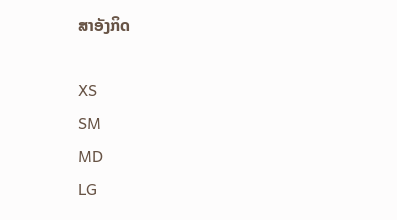ສາອັງກິດ

XS
SM
MD
LG